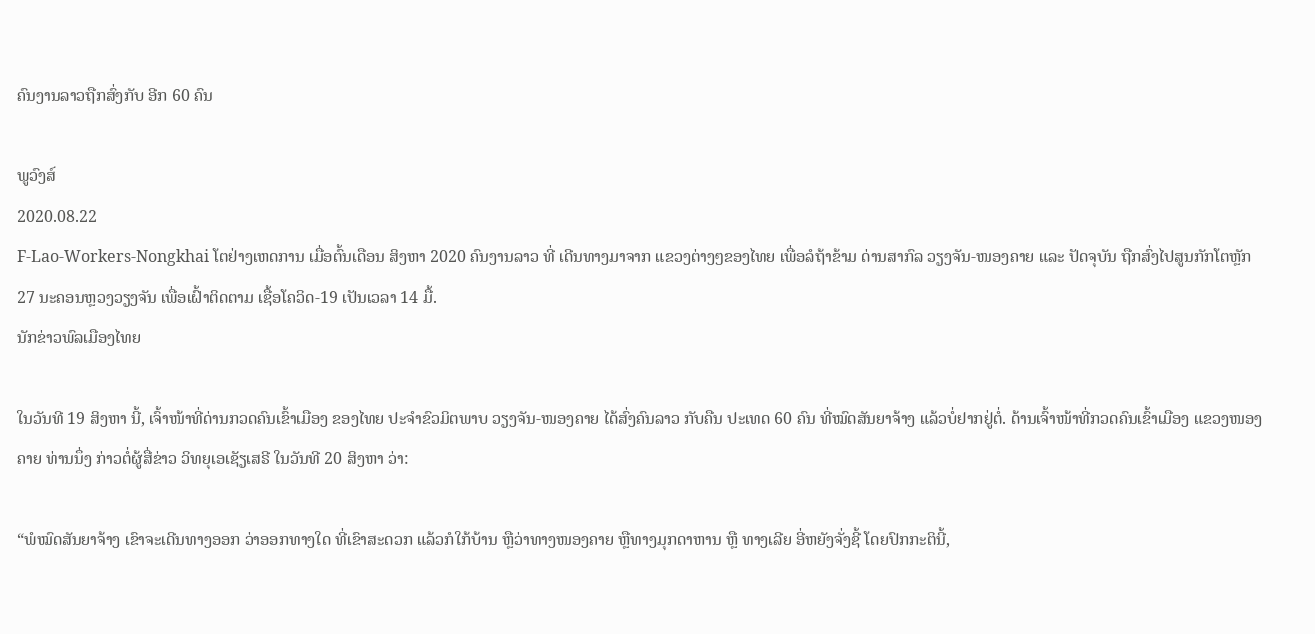ຄົນງານລາວຖືກສົ່ງກັບ ອີກ 60 ຄົນ

ພູວົງສ໌
2020.08.22
F-Lao-Workers-Nongkhai ໂຕຢ່າງເຫດການ ເມື່ອຕົ້ນເດືອນ ສິງຫາ 2020 ຄົນງານລາວ ທີ່ ເດີນທາງມາຈາກ ແຂວງຕ່າງໆຂອງໄທຍ ເພື່ອລໍຖ້າຂ້າມ ດ່ານສາກົລ ວຽງຈັນ-ໜອງຄາຍ ແລະ ປັດຈຸບັນ ຖືກສົ່ງໄປສູນກັກໂຕຫຼັກ 27 ນະຄອນຫຼວງວຽງຈັນ ເພື່ອເຝົ້າຕິດຕາມ ເຊື້ອໂຄວິດ-19 ເປັນເວລາ 14 ມື້.
ນັກຂ່າວພົລເມືອງໄທຍ

ໃນວັນທີ 19 ສິງຫາ ນີ້, ເຈົ້າໜ້າທີ່ດ່ານກວດຄົນເຂົ້າເມືອງ ຂອງໄທຍ ປະຈຳຂົວມິຕພາບ ວຽງຈັນ-ໜອງຄາຍ ໄດ້ສົ່ງຄົນລາວ ກັບຄືນ ປະເທດ 60 ຄົນ ທີ່ໝົດສັນຍາຈ້າງ ແລ້ວບໍ່ຢາກຢູ່ຕໍ່. ດ້ານເຈົ້າໜ້າທີ່ກວດຄົນເຂົ້າເມືອງ ແຂວງໜອງຄາຍ ທ່ານນຶ່ງ ກ່າວຕໍ່ຜູ້ສື່ຂ່າວ ວິທຍຸເອເຊັຽເສຣີ ໃນວັນທີ 20 ສິງຫາ ວ່າ:

“ພໍໝົດສັນຍາຈ້າງ ເຂົາຈະເດີນທາງອອກ ວ່າອອກທາງໃດ ທີ່ເຂົາສະດວກ ແລ້ວກໍໃກ້ບ້ານ ຫຼືວ່າທາງໜອງຄາຍ ຫຼືທາງມຸກດາຫານ ຫຼື ທາງເລີຍ ອີ່ຫຍັງຈັ່ງຊີ້ ໂດຍປົກກະຕິນີ້,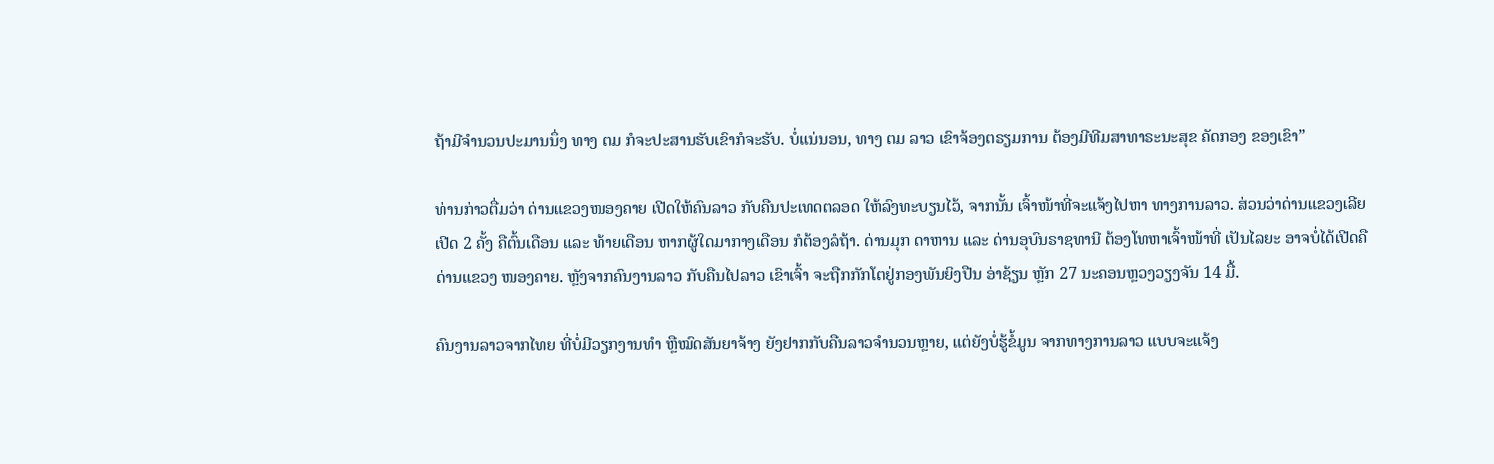ຖ້າມີຈຳນວນປະມານນຶ່ງ ທາງ ຕມ ກໍຈະປະສານຮັບເຂົາກໍຈະຮັບ. ບໍ່ແນ່ນອນ, ທາງ ຕມ ລາວ ເຂົາຈ້ອງຕຣຽມການ ຕ້ອງມີທີມສາທາຣະນະສຸຂ ຄັດກອງ ຂອງເຂົາ”

ທ່ານກ່າວຕື່ມວ່າ ດ່ານແຂວງໜອງຄາຍ ເປີດໃຫ້ຄົນລາວ ກັບຄືນປະເທດຕລອດ ໃຫ້ລົງທະບຽນໄວ້, ຈາກນັ້ນ ເຈົ້າໜ້າທີ່ຈະແຈ້ງໄປຫາ ທາງການລາວ. ສ່ວນວ່າດ່ານແຂວງເລີຍ ເປີດ 2 ຄັ້ງ ຄືຕົ້ນເດືອນ ແລະ ທ້າຍເດືອນ ຫາກຜູ້ໃດມາກາງເດືອນ ກໍຕ້ອງລໍຖ້າ. ດ່ານມຸກ ດາຫານ ແລະ ດ່ານອຸບົນຣາຊທານີ ຕ້ອງໂທຫາເຈົ້າໜ້າທີ່ ເປັນໄລຍະ ອາຈບໍ່ໄດ້ເປີດຄືດ່ານແຂວງ ໜອງຄາຍ. ຫຼັງຈາກຄົນງານລາວ ກັບຄືນໄປລາວ ເຂົາເຈົ້າ ຈະຖືກກັກໂຕຢູ່ກອງພັນຍິງປືນ ອ່າຊ້ຽນ ຫຼັກ 27 ນະຄອນຫຼວງວຽງຈັນ 14 ມື້.

ຄົນງານລາວຈາກໄທຍ ທີ່ບໍ່ມີວຽກງານທຳ ຫຼືໝົດສັນຍາຈ້າງ ຍັງຢາກກັບຄືນລາວຈຳນວນຫຼາຍ, ແຕ່ຍັງບໍ່ຮູ້ຂໍ້ມູນ ຈາກທາງການລາວ ແບບຈະແຈ້ງ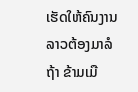ເຮັດໃຫ້ຄົນງານລາວຕ້ອງມາລໍຖ້າ ຂ້າມເມື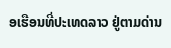ອເຮືອນທີ່ປະເທດລາວ ຢູ່ຕາມດ່ານ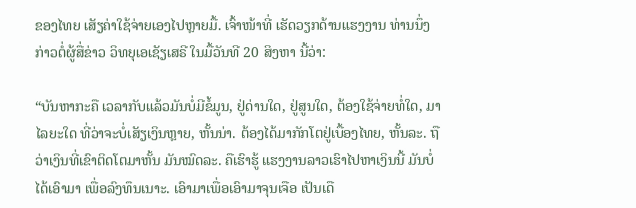ຂອງໄທຍ ເສັຽຄ່າໃຊ້ຈ່າຍເອງໄປຫຼາຍມື້. ເຈົ້າໜ້າທີ່ ເຮັດວຽກດ້ານແຮງງານ ທ່ານນຶ່ງ ກ່າວຕໍ່ຜູ້ສື່ຂ່າວ ວິທຍຸເອເຊັຽເສຣີ ໃນມື້ວັນທີ 20 ສິງຫາ ນີ້ວ່າ:

“ບັນຫາກະຄື ເວລາກັບແລ້ວມັນບໍ່ມີຂໍ້ມູນ, ຢູ່ດ່ານໃດ, ຢູ່ສູນໃດ, ຕ້ອງໃຊ້ຈ່າຍທໍ່ໃດ, ມາໄລຍະໃດ ທີ່ວ່າຈະບໍ່ເສັຽເງິນຫຼາຍ, ຫັ້ນນ່າ. ຕ້ອງໄດ້ມາກັກໂຕຢູ່ເບື້ອງໄທຍ, ຫັ້ນລະ. ຖືວ່າເງິນທີ່ເຂົາຕິດໂຕມາຫັ້ນ ມັນໝົດລະ. ຄືເຮົາຮູ້ ແຮງງານລາວເຮົາໄປຫາເງິນນີ້ ມັນບໍ່ ໄດ້ເອົາມາ ເພື່ອລົງທຶນເນາະ. ເອົາມາເພື່ອເອົາມາຈຸນເຈືອ ເປັນເດື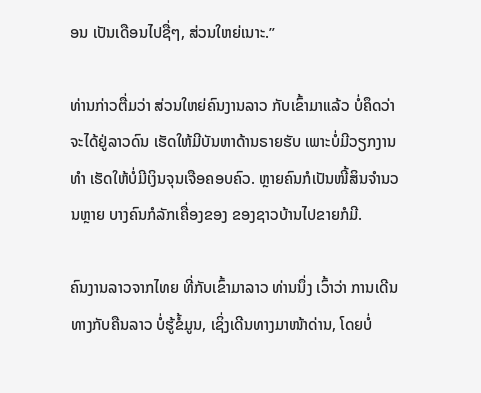ອນ ເປັນເດືອນໄປຊື່ໆ, ສ່ວນໃຫຍ່ເນາະ.”

ທ່ານກ່າວຕື່ມວ່າ ສ່ວນໃຫຍ່ຄົນງານລາວ ກັບເຂົ້າມາແລ້ວ ບໍ່ຄຶດວ່າຈະໄດ້ຢູ່ລາວດົນ ເຮັດໃຫ້ມີບັນຫາດ້ານຣາຍຮັບ ເພາະບໍ່ມີວຽກງານທຳ ເຮັດໃຫ້ບໍ່ມີເງິນຈຸນເຈືອຄອບຄົວ. ຫຼາຍຄົນກໍເປັນໜີ້ສິນຈຳນວນຫຼາຍ ບາງຄົນກໍລັກເຄື່ອງຂອງ ຂອງຊາວບ້ານໄປຂາຍກໍມີ.

ຄົນງານລາວຈາກໄທຍ ທີ່ກັບເຂົ້າມາລາວ ທ່ານນຶ່ງ ເວົ້າວ່າ ການເດີນທາງກັບຄືນລາວ ບໍ່ຮູ້ຂໍ້ມູນ, ເຊິ່ງເດີນທາງມາໜ້າດ່ານ, ໂດຍບໍ່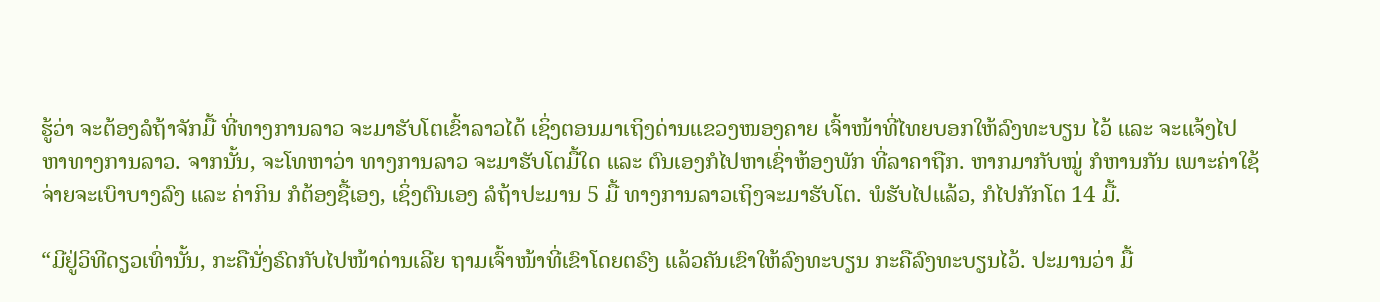ຮູ້ວ່າ ຈະຕ້ອງລໍຖ້າຈັກມື້ ທີ່ທາງການລາວ ຈະມາຮັບໂຕເຂົ້າລາວໄດ້ ເຊິ່ງຕອນມາເຖິງດ່ານແຂວງໜອງຄາຍ ເຈົ້າໜ້າທີ່ໄທຍບອກໃຫ້ລົງທະບຽນ ໄວ້ ແລະ ຈະແຈ້ງໄປຫາທາງການລາວ. ຈາກນັ້ນ, ຈະໂທຫາວ່າ ທາງການລາວ ຈະມາຮັບໂຕມື້ໃດ ແລະ ຕົນເອງກໍໄປຫາເຊົ່າຫ້ອງພັກ ທີ່ລາຄາຖືກ. ຫາກມາກັບໝູ່ ກໍຫານກັນ ເພາະຄ່າໃຊ້ຈ່າຍຈະເບົາບາງລົງ ແລະ ຄ່າກິນ ກໍຕ້ອງຊື້ເອງ, ເຊິ່ງຕົນເອງ ລໍຖ້າປະມານ 5 ມື້ ທາງການລາວເຖິງຈະມາຮັບໂຕ. ພໍຮັບໄປແລ້ວ, ກໍໄປກັກໂຕ 14 ມື້.

“ມີຢູ່ວິທີດຽວເທົ່ານັ້ນ, ກະຄືນັ່ງຣົດກັບໄປໜ້າດ່ານເລີຍ ຖາມເຈົ້າໜ້າທີ່ເຂົາໂດຍຕຣົງ ແລ້ວຄັນເຂົາໃຫ້ລົງທະບຽນ ກະຄືລົງທະບຽນໄວ້. ປະມານວ່າ ມື້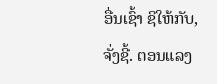ອື່ນເຊົ້າ ຊິໃຫ້ກັບ, ຈັ່ງຊີ້. ຕອນແລງ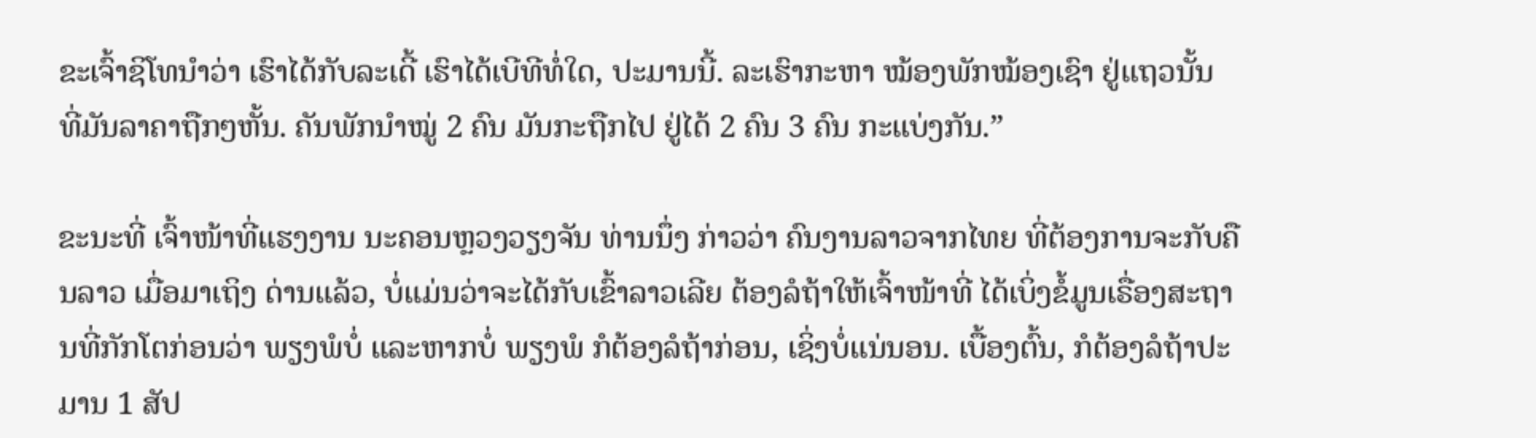ຂະເຈົ້າຊິໂທນຳວ່າ ເຮົາໄດ້ກັບລະເດີ້ ເຮົາໄດ້ເບີທີທໍ່ໃດ, ປະມານນີ້. ລະເຮົາກະຫາ ໝ້ອງພັກໝ້ອງເຊົາ ຢູ່ແຖວນັ້ນ ທີ່ມັນລາຄາຖືກໆຫັ້ນ. ຄັນພັກນຳໝູ່ 2 ຄົນ ມັນກະຖືກໄປ ຢູ່ໄດ້ 2 ຄົນ 3 ຄົນ ກະແບ່ງກັນ.”

ຂະນະທີ່ ເຈົ້າໜ້າທີ່ແຮງງານ ນະຄອນຫຼວງວຽງຈັນ ທ່ານນຶ່ງ ກ່າວວ່າ ຄົນງານລາວຈາກໄທຍ ທີ່ຕ້ອງການຈະກັບຄືນລາວ ເມື່ອມາເຖິງ ດ່ານແລ້ວ, ບໍ່ແມ່ນວ່າຈະໄດ້ກັບເຂົ້າລາວເລີຍ ຕ້ອງລໍຖ້າໃຫ້ເຈົ້າໜ້າທີ່ ໄດ້ເບິ່ງຂໍ້ມູນເຣື່ອງສະຖານທີ່ກັກໂຕກ່ອນວ່າ ພຽງພໍບໍ່ ແລະຫາກບໍ່ ພຽງພໍ ກໍຕ້ອງລໍຖ້າກ່ອນ, ເຊິ່ງບໍ່ແນ່ນອນ. ເບື້ອງຕົ້ນ, ກໍຕ້ອງລໍຖ້າປະມານ 1 ສັປ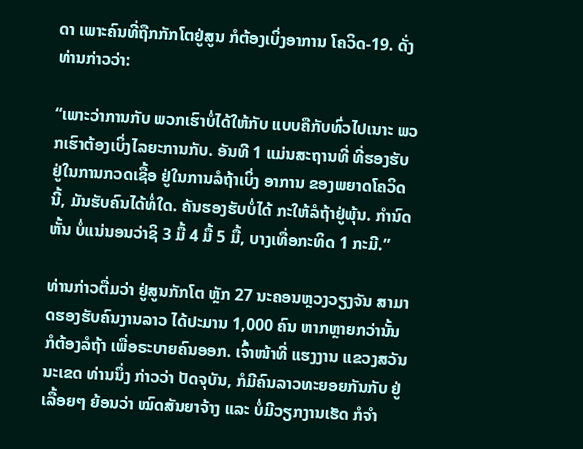ດາ ເພາະຄົນທີ່ຖືກກັກໂຕຢູ່ສູນ ກໍຕ້ອງເບິ່ງອາການ ໂຄວິດ-19. ດັ່ງທ່ານກ່າວວ່າ:

“ເພາະວ່າການກັບ ພວກເຮົາບໍ່ໄດ້ໃຫ້ກັບ ແບບຄືກັບທົ່ວໄປເນາະ ພວກເຮົາຕ້ອງເບິ່ງໄລຍະການກັບ. ອັນທີ 1 ແມ່ນສະຖານທີ່ ທີ່ຮອງຮັບ ຢູ່ໃນການກວດເຊື້ອ ຢູ່ໃນການລໍຖ້າເບິ່ງ ອາການ ຂອງພຍາດໂຄວິດນີ້, ມັນຮັບຄົນໄດ້ທໍ່ໃດ. ຄັນຮອງຮັບບໍ່ໄດ້ ກະໃຫ້ລໍຖ້າຢູ່ພຸ້ນ. ກຳນົດຫັ້ນ ບໍ່ແນ່ນອນວ່າຊິ 3 ມື້ 4 ມື້ 5 ມື້, ບາງເທື່ອກະທິດ 1 ກະມີ.”

ທ່ານກ່າວຕື່ມວ່າ ຢູ່ສູນກັກໂຕ ຫຼັກ 27 ນະຄອນຫຼວງວຽງຈັນ ສາມາດຮອງຮັບຄົນງານລາວ ໄດ້ປະມານ 1,000 ຄົນ ຫາກຫຼາຍກວ່ານັ້ນ ກໍຕ້ອງລໍຖ້າ ເພື່ອຣະບາຍຄົນອອກ. ເຈົ້າໜ້າທີ່ ແຮງງານ ແຂວງສວັນນະເຂດ ທ່ານນຶ່ງ ກ່າວວ່າ ປັດຈຸບັນ, ກໍມີຄົນລາວທະຍອຍກັນກັບ ຢູ່ເລື້ອຍໆ ຍ້ອນວ່າ ໝົດສັນຍາຈ້າງ ແລະ ບໍ່ມີວຽກງານເຮັດ ກໍຈຳ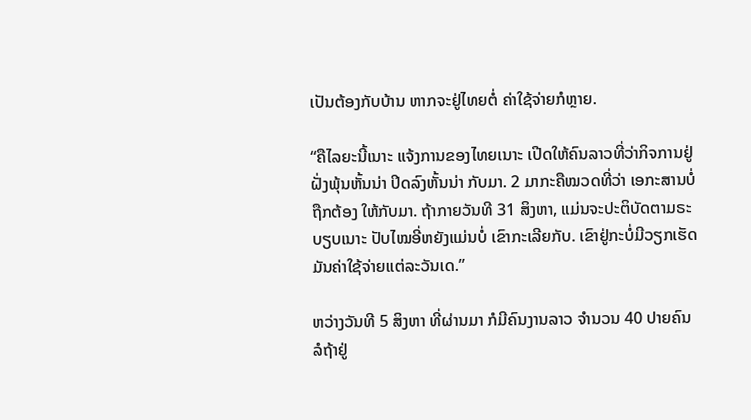ເປັນຕ້ອງກັບບ້ານ ຫາກຈະຢູ່ໄທຍຕໍ່ ຄ່າໃຊ້ຈ່າຍກໍຫຼາຍ.

“ຄືໄລຍະນີ້ເນາະ ແຈ້ງການຂອງໄທຍເນາະ ເປີດໃຫ້ຄົນລາວທີ່ວ່າກິຈການຢູ່ຝັ່ງພຸ້ນຫັ້ນນ່າ ປິດລົງຫັ້ນນ່າ ກັບມາ. 2 ມາກະຄືໝວດທີ່ວ່າ ເອກະສານບໍ່ຖືກຕ້ອງ ໃຫ້ກັບມາ. ຖ້າກາຍວັນທີ 31 ສິງຫາ, ແມ່ນຈະປະຕິບັດຕາມຣະບຽບເນາະ ປັບໄໝອີ່ຫຍັງແມ່ນບໍ່ ເຂົາກະເລີຍກັບ. ເຂົາຢູ່ກະບໍ່ມີວຽກເຮັດ ມັນຄ່າໃຊ້ຈ່າຍແຕ່ລະວັນເດ.”

ຫວ່າງວັນທີ 5 ສິງຫາ ທີ່ຜ່ານມາ ກໍມີຄົນງານລາວ ຈຳນວນ 40 ປາຍຄົນ ລໍຖ້າຢູ່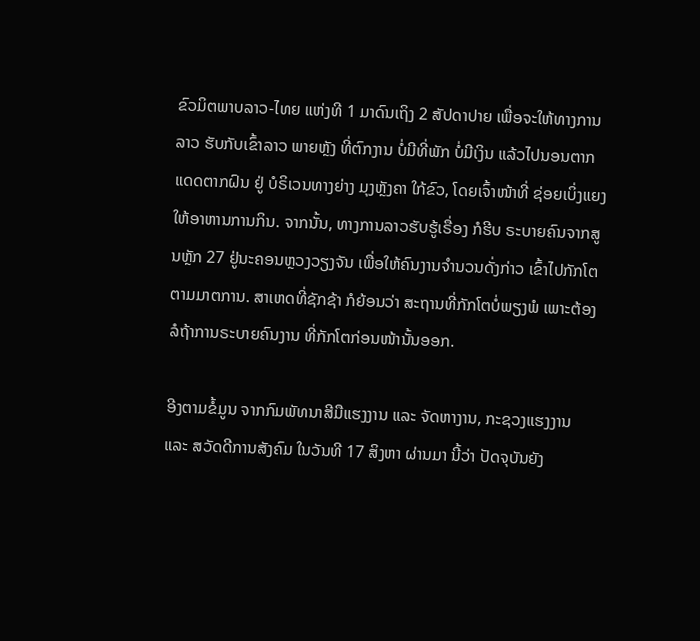ຂົວມິຕພາບລາວ-ໄທຍ ແຫ່ງທີ 1 ມາດົນເຖິງ 2 ສັປດາປາຍ ເພື່ອຈະໃຫ້ທາງການລາວ ຮັບກັບເຂົ້າລາວ ພາຍຫຼັງ ທີ່ຕົກງານ ບໍ່ມີທີ່ພັກ ບໍ່ມີເງິນ ແລ້ວໄປນອນຕາກແດດຕາກຝົນ ຢູ່ ບໍຣິເວນທາງຍ່າງ ມຸງຫຼັງຄາ ໃກ້ຂົວ, ໂດຍເຈົ້າໜ້າທີ່ ຊ່ອຍເບິ່ງແຍງ ໃຫ້ອາຫານການກິນ. ຈາກນັ້ນ, ທາງການລາວຮັບຮູ້ເຣື່ອງ ກໍຮີບ ຣະບາຍຄົນຈາກສູນຫຼັກ 27 ຢູ່ນະຄອນຫຼວງວຽງຈັນ ເພື່ອໃຫ້ຄົນງານຈຳນວນດັ່ງກ່າວ ເຂົ້າໄປກັກໂຕຕາມມາຕການ. ສາເຫດທີ່ຊັກຊ້າ ກໍຍ້ອນວ່າ ສະຖານທີ່ກັກໂຕບໍ່ພຽງພໍ ເພາະຕ້ອງລໍຖ້າການຣະບາຍຄົນງານ ທີ່ກັກໂຕກ່ອນໜ້ານັ້ນອອກ.

ອີງຕາມຂໍ້ມູນ ຈາກກົມພັທນາສີມືແຮງງານ ແລະ ຈັດຫາງານ, ກະຊວງແຮງງານ ແລະ ສວັດດີການສັງຄົມ ໃນວັນທີ 17 ສິງຫາ ຜ່ານມາ ນີ້ວ່າ ປັດຈຸບັນຍັງ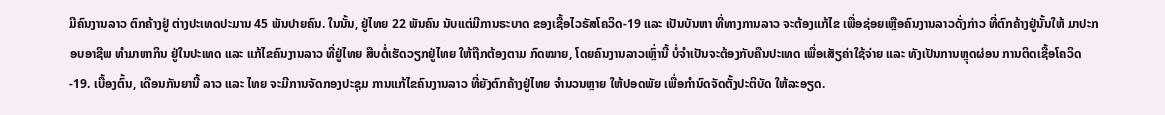ມີຄົນງານລາວ ຕົກຄ້າງຢູ່ ຕ່າງປະເທດປະມານ 45 ພັນປາຍຄົນ. ໃນນັ້ນ, ຢູ່ໄທຍ 22 ພັນຄົນ ນັບແຕ່ມີການຣະບາດ ຂອງເຊື້ອໄວຣັສໂຄວິດ-19 ແລະ ເປັນບັນຫາ ທີ່ທາງການລາວ ຈະຕ້ອງແກ້ໄຂ ເພື່ອຊ່ອຍເຫຼືອຄົນງານລາວດັ່ງກ່າວ ທີ່ຕົກຄ້າງຢູ່ນັ້ນໃຫ້ ມາປະກອບອາຊີພ ທຳມາຫາກິນ ຢູ່ໃນປະເທດ ແລະ ແກ້ໄຂຄົນງານລາວ ທີ່ຢູ່ໄທຍ ສືບຕໍ່ເຮັດວຽກຢູ່ໄທຍ ໃຫ້ຖືກຕ້ອງຕາມ ກົດໝາຍ, ໂດຍຄົນງານລາວເຫຼົ່ານີ້ ບໍ່ຈຳເປັນຈະຕ້ອງກັບຄືນປະເທດ ເພື່ອເສັຽຄ່າໃຊ້ຈ່າຍ ແລະ ທັງເປັນການຫຼຸດຜ່ອນ ການຕິດເຊື້ອໂຄວິດ-19. ເບື້ອງຕົ້ນ, ເດືອນກັນຍານີ້ ລາວ ແລະ ໄທຍ ຈະມີການຈັດກອງປະຊຸມ ການແກ້ໄຂຄົນງານລາວ ທີ່ຍັງຕົກຄ້າງຢູ່ໄທຍ ຈຳນວນຫຼາຍ ໃຫ້ປອດພັຍ ເພື່ອກຳນົດຈັດຕັ້ງປະຕິບັດ ໃຫ້ລະອຽດ.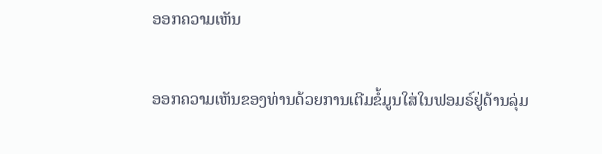ອອກຄວາມເຫັນ

ອອກຄວາມເຫັນຂອງທ່ານດ້ວຍການເຕີມຂໍ້ມູນໃສ່ໃນຟອມຣ໌ຢູ່ດ້ານລຸ່ມ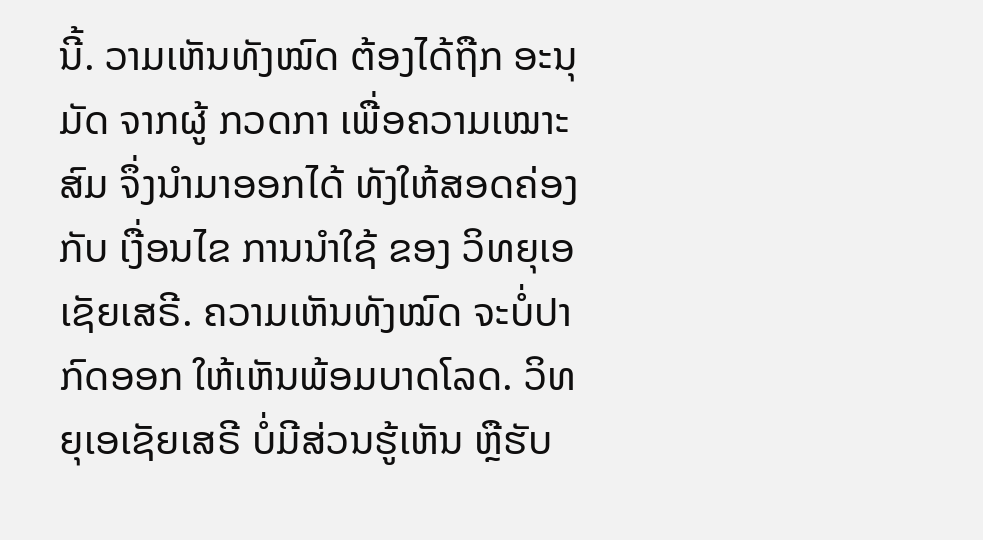ນີ້. ວາມເຫັນທັງໝົດ ຕ້ອງໄດ້ຖືກ ອະນຸມັດ ຈາກຜູ້ ກວດກາ ເພື່ອຄວາມເໝາະສົມ ຈຶ່ງນໍາມາອອກໄດ້ ທັງໃຫ້ສອດຄ່ອງ ກັບ ເງື່ອນໄຂ ການນຳໃຊ້ ຂອງ ວິທຍຸເອເຊັຍເສຣີ. ຄວາມເຫັນທັງໝົດ ຈະບໍ່ປາກົດອອກ ໃຫ້ເຫັນພ້ອມບາດໂລດ. ວິທຍຸເອເຊັຍເສຣີ ບໍ່ມີສ່ວນຮູ້ເຫັນ ຫຼືຮັບ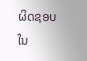ຜິດຊອບ ໃນ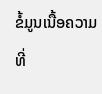ຂໍ້ມູນເນື້ອຄວາມ ທີ່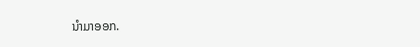ນໍາມາອອກ.